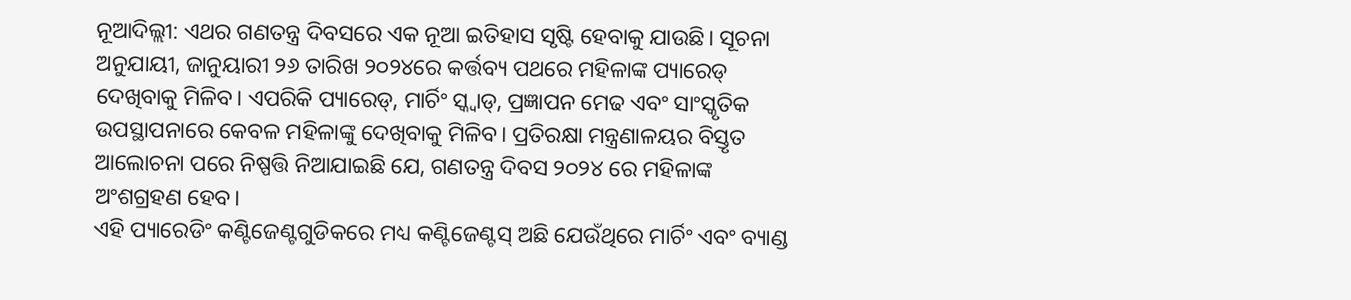ନୂଆଦିଲ୍ଲୀ: ଏଥର ଗଣତନ୍ତ୍ର ଦିବସରେ ଏକ ନୂଆ ଇତିହାସ ସୃଷ୍ଟି ହେବାକୁ ଯାଉଛି। ସୂଚନା ଅନୁଯାୟୀ, ଜାନୁୟାରୀ ୨୬ ତାରିଖ ୨୦୨୪ରେ କର୍ତ୍ତବ୍ୟ ପଥରେ ମହିଳାଙ୍କ ପ୍ୟାରେଡ୍ ଦେଖିବାକୁ ମିଳିବ। ଏପରିକି ପ୍ୟାରେଡ୍, ମାର୍ଚିଂ ସ୍କ୍ବାଡ୍, ପ୍ରଜ୍ଞାପନ ମେଢ ଏବଂ ସାଂସ୍କୃତିକ ଉପସ୍ଥାପନାରେ କେବଳ ମହିଳାଙ୍କୁ ଦେଖିବାକୁ ମିଳିବ। ପ୍ରତିରକ୍ଷା ମନ୍ତ୍ରଣାଳୟର ବିସ୍ତୃତ ଆଲୋଚନା ପରେ ନିଷ୍ପତ୍ତି ନିଆଯାଇଛି ଯେ, ଗଣତନ୍ତ୍ର ଦିବସ ୨୦୨୪ ରେ ମହିଳାଙ୍କ ଅଂଶଗ୍ରହଣ ହେବ।
ଏହି ପ୍ୟାରେଡିଂ କଣ୍ଟିଜେଣ୍ଟଗୁଡିକରେ ମଧ୍ୟ କଣ୍ଟିଜେଣ୍ଟସ୍ ଅଛି ଯେଉଁଥିରେ ମାର୍ଚିଂ ଏବଂ ବ୍ୟାଣ୍ଡ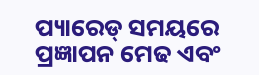ପ୍ୟାରେଡ୍ ସମୟରେ ପ୍ରଜ୍ଞାପନ ମେଢ ଏବଂ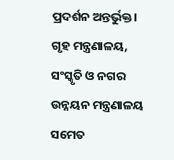ପ୍ରଦର୍ଶନ ଅନ୍ତର୍ଭୁକ୍ତ। ଗୃହ ମନ୍ତ୍ରଣାଳୟ, ସଂସ୍କୃତି ଓ ନଗର ଉନ୍ନୟନ ମନ୍ତ୍ରଣାଳୟ ସମେତ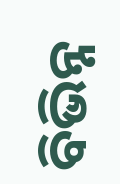ବିଭିନ୍ନ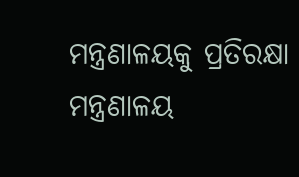ମନ୍ତ୍ରଣାଳୟକୁ ପ୍ରତିରକ୍ଷା ମନ୍ତ୍ରଣାଳୟ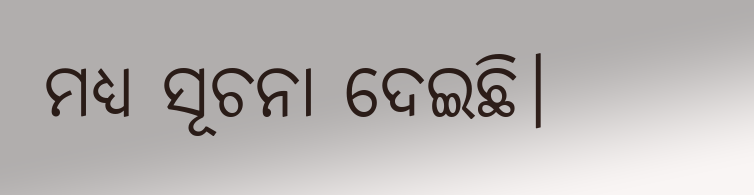ମଧ୍ୟ ସୂଚନା ଦେଇଛି।